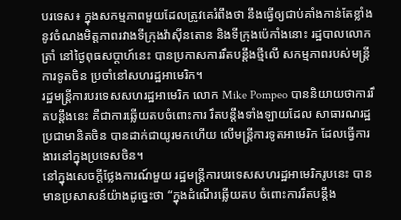បរទេស៖ ក្នុងសកម្មភាពមួយដែលត្រូវគេរំពឹងថា នឹងធ្វើឲ្យជាប់គាំងកាន់តែខ្លាំង នូវចំណងមិត្តភាពរវាងទីក្រុងវ៉ាស៊ីនតោន និងទីក្រុងប៉េកាំងនោះ រដ្ឋបាលលោក ត្រាំ នៅថ្ងៃពុធសប្ដាហ៍នេះ បានប្រកាសការរឹតបន្តឹងថ្មីលើ សកម្មភាពរបស់មន្ត្រីការទូតចិន ប្រចាំនៅសហរដ្ឋអាមេរិក។
រដ្ឋមន្ត្រីការបរទេសសហរដ្ឋអាមេរិក លោក Mike Pompeo បាននិយាយថាការរឹតបន្តឹងនេះ គឺជាការឆ្លើយតបចំពោះការ រឹតបន្តឹងទាំងឡាយដែល សាធារណរដ្ឋប្រជាមានិតចិន បានដាក់ជាយូរមកហើយ លើមន្ត្រីការទូតអាមេរិក ដែលធ្វើការងារនៅក្នុងប្រទេសចិន។
នៅក្នុងសេចក្តីថ្លែងការណ៍មួយ រដ្ឋមន្ត្រីការបរទេសសហរដ្ឋអាមេរិករូបនេះ បានមានប្រសាសន៍យ៉ាងដូច្នេះថា “ក្នុងដំណើរឆ្លើយតប ចំពោះការរឹតបន្តឹង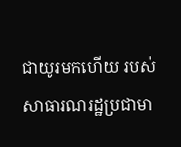ជាយូរមកហើយ របស់សាធារណរដ្ឋប្រជាមា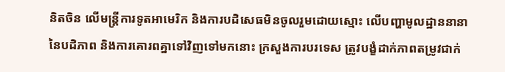និតចិន លើមន្ត្រីការទូតអាមេរិក និងការបដិសេធមិនចូលរួមដោយស្មោះ លើបញ្ហាមូលដ្ឋាននានានៃបដិភាព និងការគោរពគ្នាទៅវិញទៅមកនោះ ក្រសួងការបរទេស ត្រូវបង្ខំដាក់ភាពតម្រូវជាក់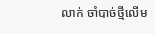លាក់ ចាំបាច់ថ្មីលើម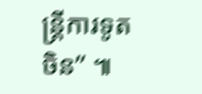ន្ត្រីការទូតចិន” ៕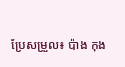ប្រែសម្រួល៖ ប៉ាង កុង